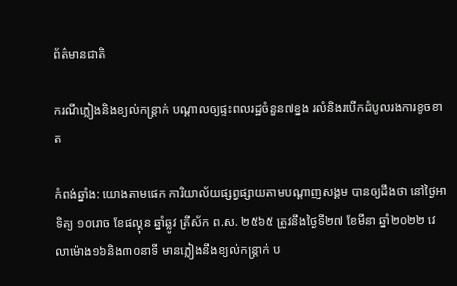ព័ត៌មានជាតិ

ករណីភ្លៀងនិងខ្យល់កន្រ្តាក់ បណ្ដាលឲ្យផ្ទះពលរដ្ឋចំនួន៧ខ្នង រលំនិងរបើកដំបូលរងការខូចខាត

កំពង់ឆ្នាំង: យោងតាមផេក ការិយាល័យផ្សព្វផ្សាយតាមបណ្តាញសង្គម បានឲ្យដឹងថា នៅថ្ងៃអាទិត្យ ១០រោច ខែផល្គុន ឆ្នាំឆ្លូវ ត្រីស័ក ព.ស. ២៥៦៥ ត្រូវនឹងថ្ងៃទី២៧ ខែមីនា ឆ្នាំ២០២២ វេលាម៉ោង១៦និង៣០នាទី មានភ្លៀងនឹងខ្យល់កន្រ្តាក់ ប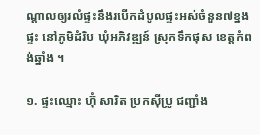ណ្ដាលឲ្យរលំផ្ទះនឹងរបើកដំបូលផ្ទះអស់ចំនួន៧ខ្នងផ្ទះ នៅភូមិដំរិប ឃុំអភិវឌ្ឍន៍ ស្រុកទឹកផុស ខេត្តកំពង់ឆ្នាំង ។

១. ផ្ទះឈ្មោះ ហ៊ុំ សារិត ប្រកស៊ីប្រូ ជញ្ជាំង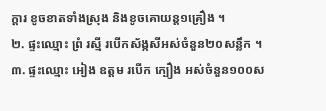ក្ដារ ខូចខាតទាំងស្រុង និងខូចគោយន្ត១គ្រឿង ។
២. ផ្ទះឈ្មោះ ព្រំ រស្មី របើកស័ង្កសីអស់ចំនួន២០សន្លឹក ។
៣. ផ្ទះឈ្មោះ អៀង ឧត្តម របើក ក្បឿង អស់ចំនួន១០០ស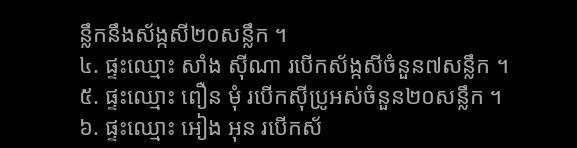ន្លឹកនឹងស័ង្កសី២០សន្លឹក ។
៤. ផ្ទះឈ្មោះ សាំង ស៊ីណា របើកស័ង្កសីចំនួន៧សន្លឹក ។
៥. ផ្ទះឈ្មោះ ពឿន មុំ របើកស៊ីប្រូអស់ចំនួន២០សន្លឹក ។
៦. ផ្ទះឈ្មោះ អៀង អុន របើកស័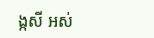ង្កសី អស់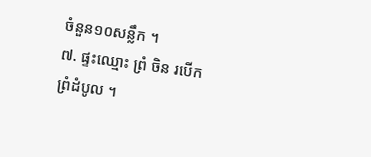ចំនួន១០សន្លឹក ។
៧. ផ្ទះឈ្មោះ ព្រំ ចិន របើក ព្រំដំបូល ។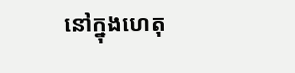នៅក្នុងហេតុ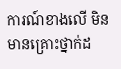ការណ៍ខាងលើ មិនមានគ្រោះថ្នាក់ដ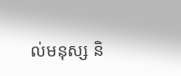ល់មនុស្ស និ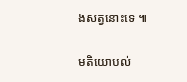ងសត្វនោះទេ ៕

មតិយោបល់